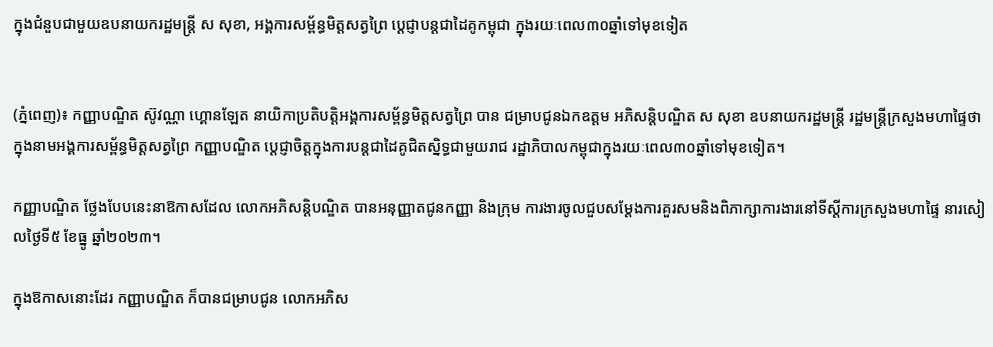ក្នុងជំនួបជាមួយឧបនាយករដ្ឋមន្ដ្រី ស សុខា, អង្គការសម្ព័ន្ធមិត្តសត្វព្រៃ ប្ដេជ្ញាបន្តជាដៃគូកម្ពុជា ក្នុងរយៈពេល៣០ឆ្នាំទៅមុខទៀត


(ភ្នំពេញ)៖ កញ្ញាបណ្ឌិត ស៊ូវណ្ណា ហ្គោនឡែត នាយិកាប្រតិបត្តិអង្គការសម្ព័ន្ធមិត្តសត្វព្រៃ បាន ជម្រាបជូនឯកឧត្តម អភិសន្តិបណ្ឌិត ស សុខា ឧបនាយករដ្ឋមន្ត្រី រដ្ឋមន្ត្រីក្រសួងមហាផ្ទៃថា ក្នុងនាមអង្គការសម្ព័ន្ធមិត្តសត្វព្រៃ កញ្ញាបណ្ឌិត ប្ដេជ្ញាចិត្តក្នុងការបន្តជាដៃគូជិតស្និទ្ធជាមួយរាជ រដ្ឋាភិបាលកម្ពុជាក្នុងរយៈពេល៣០ឆ្នាំទៅមុខទៀត។

កញ្ញាបណ្ឌិត ថ្លែងបែបនេះនាឱកាសដែល លោកអភិសន្តិបណ្ឌិត បានអនុញ្ញាតជូនកញ្ញា និងក្រុម ការងារចូលជួបសម្ដែងការគួរសមនិងពិភាក្សាការងារនៅទីស្ដីការក្រសួងមហាផ្ទៃ នារសៀលថ្ងៃទី៥ ខែធ្នូ ឆ្នាំ២០២៣។

ក្នុងឱកាសនោះដែរ កញ្ញាបណ្ឌិត ក៏បានជម្រាបជូន លោកអភិស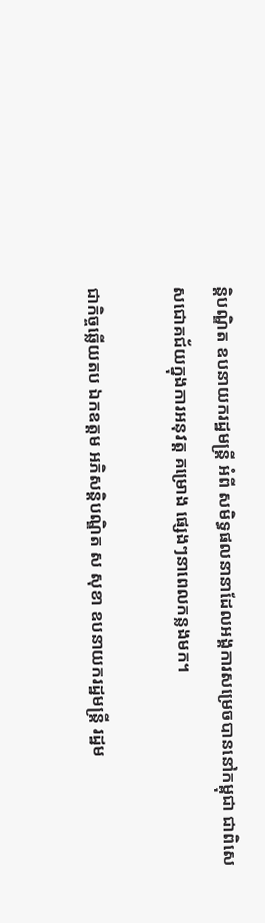ន្តិបណ្ឌិត ឧបនាយករដ្ឋមន្ដ្រី អំពី សមិទ្ធផលនានាដែលអង្គការសម្រេចបាននៅកម្ពុជា ជាពិសេសជោគជ័យក្នុងការអនុវត្ត គម្រោង ផ្សេងៗនាពេលកន្លងមក។

ជាកិច្ចឆ្លើយតប ឯកឧត្តម អភិសន្តិបណ្ឌិត ស សុខា ឧបនាយករដ្ឋមន្ត្រី រដ្ឋម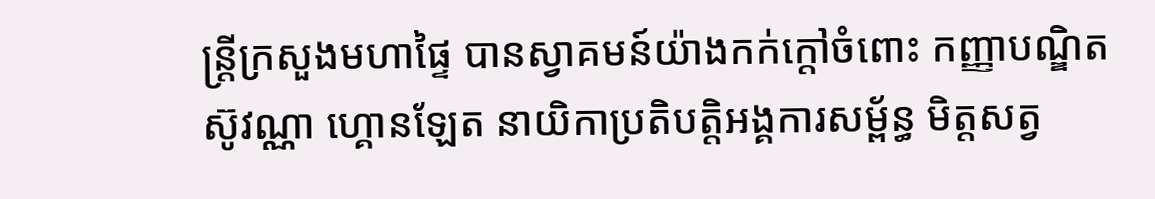ន្ត្រីក្រសួងមហាផ្ទៃ បានស្វាគមន៍យ៉ាងកក់ក្តៅចំពោះ កញ្ញាបណ្ឌិត ស៊ូវណ្ណា ហ្គោនឡែត នាយិកាប្រតិបត្តិអង្គការសម្ព័ន្ធ មិត្តសត្វ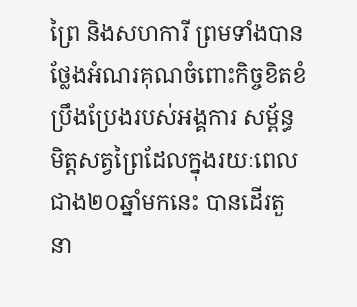ព្រៃ និងសហការី ព្រមទាំងបានថ្លែងអំណរគុណចំពោះកិច្ចខិតខំប្រឹងប្រែងរបស់អង្គការ សម្ព័ន្ធមិត្តសត្វព្រៃដែលក្នុងរយៈពេលជាង២០ឆ្នាំមកនេះ បានដើរតួនា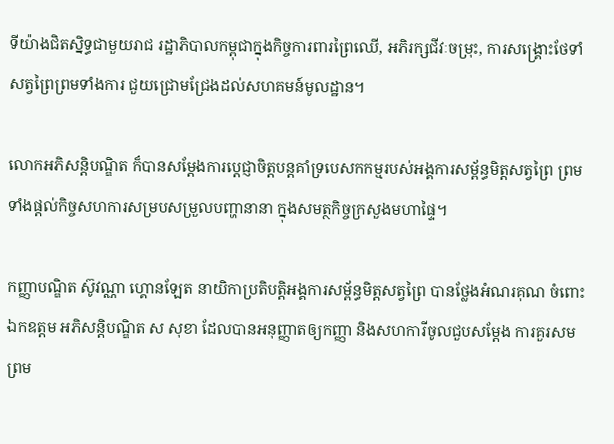ទីយ៉ាងជិតស្និទ្ធជាមួយរាជ រដ្ឋាភិបាលកម្ពុជាក្នុងកិច្ចការពារព្រៃឈើ, អភិរក្សជីវៈចម្រុះ, ការសង្គ្រោះថែទាំសត្វព្រៃព្រមទាំងការ ជួយជ្រោមជ្រែងដល់សហគមន៍មូលដ្ឋាន។

លោកអភិសន្តិបណ្ឌិត ក៏បានសម្ដែងការប្ដេជ្ញាចិត្តបន្តគាំទ្របេសកកម្មរបស់អង្គការសម្ព័ន្ធមិត្តសត្វព្រៃ ព្រមទាំងផ្ដល់កិច្ចសហការសម្របសម្រួលបញ្ហានានា ក្នុងសមត្ថកិច្ចក្រសួងមហាផ្ទៃ។

កញ្ញាបណ្ឌិត ស៊ូវណ្ណា ហ្គោនឡែត នាយិកាប្រតិបត្តិអង្គការសម្ព័ន្ធមិត្តសត្វព្រៃ បានថ្លែងអំណរគុណ ចំពោះ ឯកឧត្តម អភិសន្តិបណ្ឌិត ស សុខា ដែលបានអនុញ្ញាតឲ្យកញ្ញា និងសហការីចូលជួបសម្ដែង ការគួរសម ព្រម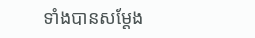ទាំងបានសម្ដែង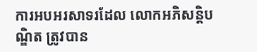ការអបអរសាទរដែល លោកអភិសន្តិបណ្ឌិត ត្រូវបាន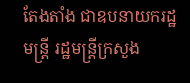តែងតាំង ជាឧបនាយករដ្ឋមន្ត្រី រដ្ឋមន្ត្រីក្រសួង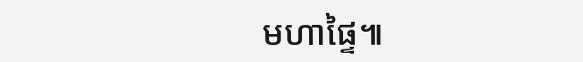មហាផ្ទៃ៕